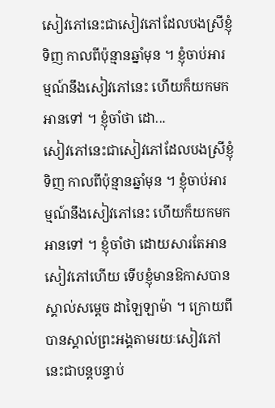សៀវភៅនេះជាសៀវភៅដែលបងស្រីខ្ញុំទិញ កាលពីប៉ុន្មានឆ្នាំមុន ។ ខ្ញុំចាប់អារម្មណ៍នឹងសៀវភៅនេះ ហើយក៏យកមកអានទៅ ។ ខ្ញុំចាំថា ដោ...
សៀវភៅនេះជាសៀវភៅដែលបងស្រីខ្ញុំទិញ កាលពីប៉ុន្មានឆ្នាំមុន ។ ខ្ញុំចាប់អារម្មណ៍នឹងសៀវភៅនេះ ហើយក៏យកមកអានទៅ ។ ខ្ញុំចាំថា ដោយសារតែអានសៀវភៅហើយ ទើបខ្ញុំមានឱកាសបានស្គាល់សម្ដេច ដាឡៃឡាម៉ា ។ ក្រោយពីបានស្គាល់ព្រះអង្គតាមរយៈសៀវភៅនេះជាបន្តបន្ទាប់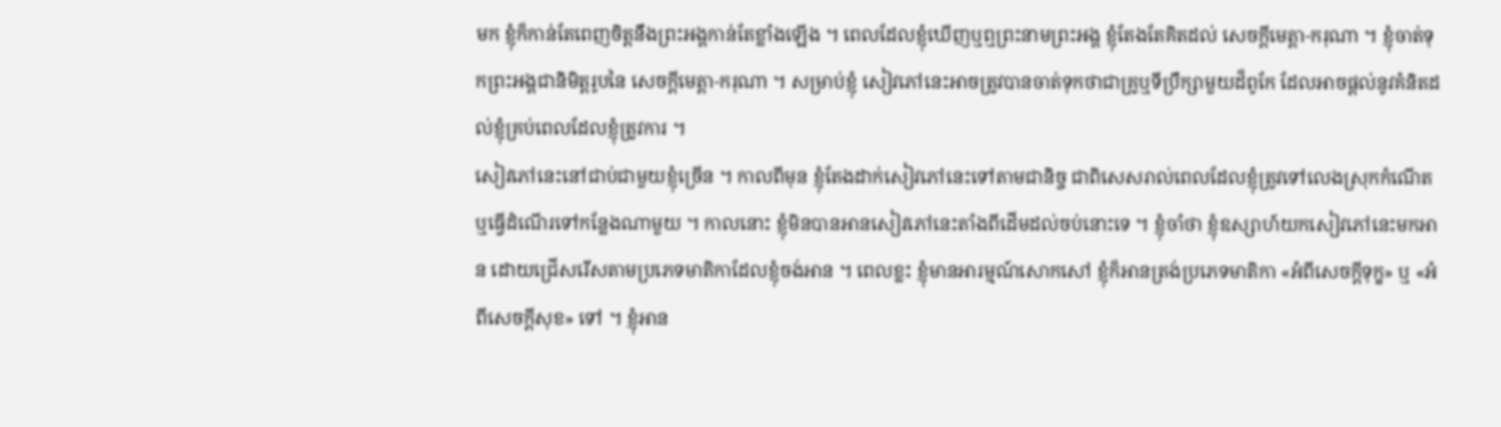មក ខ្ញុំក៏កាន់តែពេញចិត្តនឹងព្រះអង្គកាន់តែខ្លាំងឡើង ។ ពេលដែលខ្ញុំឃើញឬឮព្រះនាមព្រះអង្គ ខ្ញុំតែងតែគិតដល់ សេចក្ដីមេត្តា-ករុណា ។ ខ្ញុំចាត់ទុកព្រះអង្គជានិមិត្តរូបនៃ សេចក្ដីមេត្តា-ករុណា ។ សម្រាប់ខ្ញុំ សៀវភៅនេះអាចត្រូវបានចាត់ទុកថាជាគ្រូឬទីប្រឹក្សាមួយដ៏ពូកែ ដែលអាចផ្ដល់នូវគំនិតដល់ខ្ញុំគ្រប់ពេលដែលខ្ញុំត្រូវការ ។
សៀវភៅនេះនៅជាប់ជាមួយខ្ញុំច្រើន ។ កាលពីមុន ខ្ញុំតែងដាក់សៀវភៅនេះទៅតាមជានិច្ច ជាពិសេសរាល់ពេលដែលខ្ញុំត្រូវទៅលេងស្រុកកំណើតឬធ្វើដំណើរទៅកន្លែងណាមួយ ។ កាលនោះ ខ្ញុំមិនបានអានសៀវភៅនេះតាំងពីដើមដល់ចប់នោះទេ ។ ខ្ញុំចាំថា ខ្ញុំឧស្សាហ៍យកសៀវភៅនេះមកអាន ដោយជ្រើសរើសតាមប្រភេទមាតិកាដែលខ្ញុំចង់អាន ។ ពេលខ្លះ ខ្ញុំមានអារម្មណ៍សោកសៅ ខ្ញុំក៏អានត្រង់ប្រភេទមាតិកា «អំពីសេចក្ដីទុក្ខ» ឬ «អំពីសេចក្ដីសុខ» ទៅ ។ ខ្ញុំអាន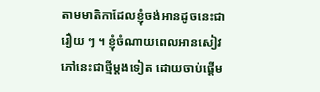តាមមាតិកាដែលខ្ញុំចង់អានដូចនេះជារឿយ ៗ ។ ខ្ញុំចំណាយពេលអានសៀវភៅនេះជាថ្មីម្ដងទៀត ដោយចាប់ផ្ដើម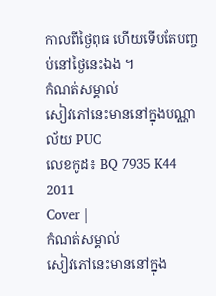កាលពីថ្ងៃពុធ ហើយទើបតែបញ្ចប់នៅថ្ងៃនេះឯង ។
កំណត់សម្គាល់
សៀវភៅនេះមាននៅក្នុងបណ្ណាល័យ PUC
លេខកូដ៖ BQ 7935 K44 2011
Cover |
កំណត់សម្គាល់
សៀវភៅនេះមាននៅក្នុង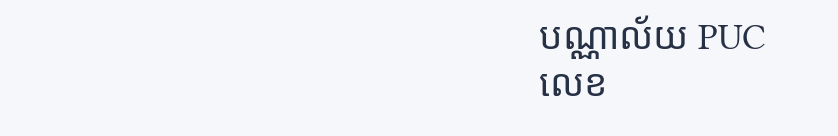បណ្ណាល័យ PUC
លេខ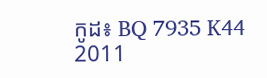កូដ៖ BQ 7935 K44 2011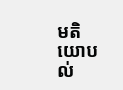មតិយោបល់